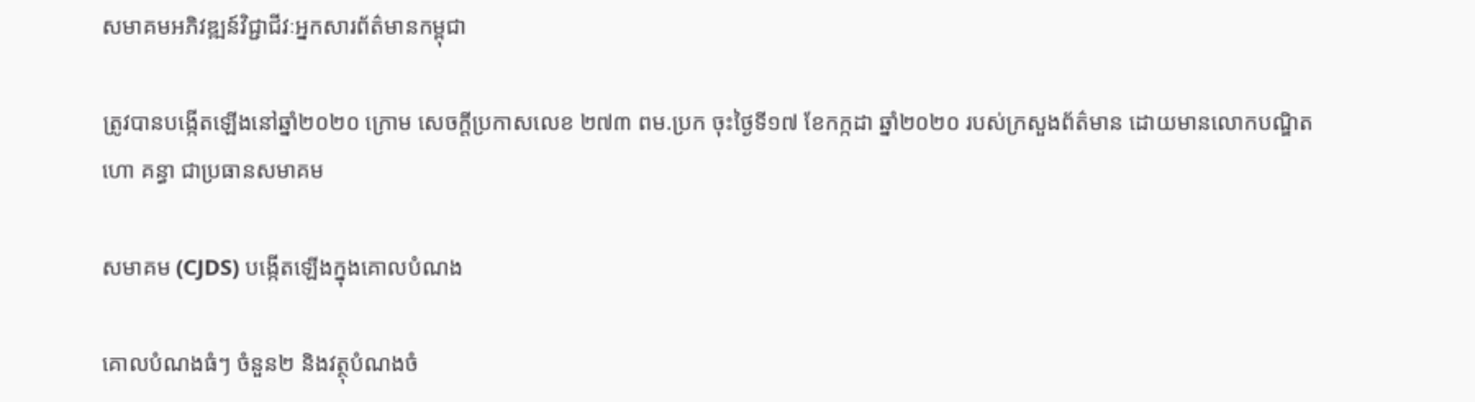សមាគមអភិវឌ្ឍន៍វិជ្ជាជីវៈអ្នកសារព័ត៌មានកម្ពុជា

ត្រូវបានបង្កើតឡើងនៅឆ្នាំ២០២០ ក្រោម សេចក្តីប្រកាសលេខ ២៧៣ ពម.ប្រក ចុះថ្ងៃទី១៧ ខែកក្កដា ឆ្នាំ២០២០ របស់ក្រសួងព័ត៌មាន ដោយមានលោកបណ្ឌិត ហោ គន្ធា ជាប្រធានសមាគម

សមាគម (CJDS) បង្កើតឡើងក្នុងគោលបំណង

គោលបំណងធំៗ ចំនួន២ និងវត្ថុបំណងចំ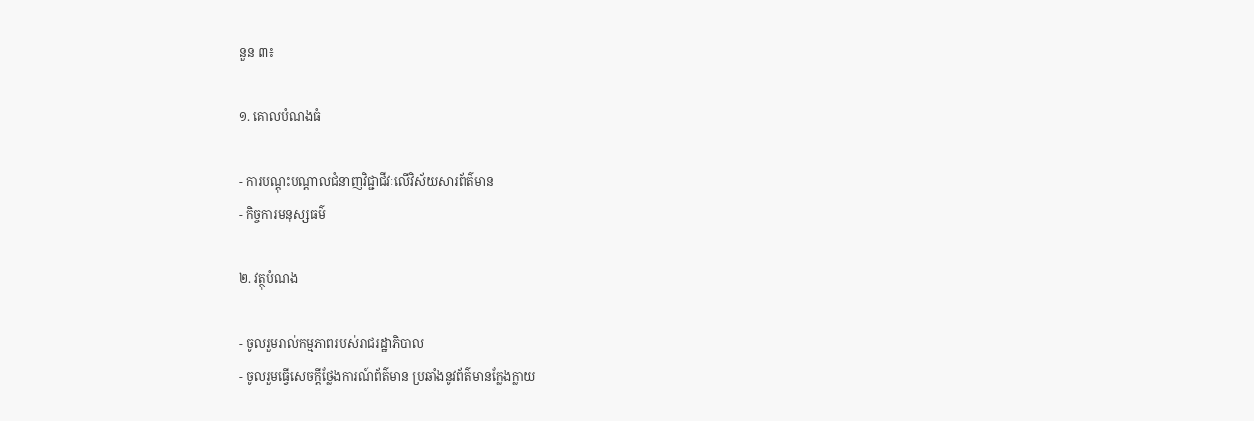នួន ៣៖

១. គោលបំណងធំ

- ការបណ្តុះបណ្តាលជំនាញវិជ្ជាជីវៈលើវិស័យសារព័ត៌មាន
- កិច្ចការមនុស្សធម៌

២. វត្ថុបំណង

- ចូលរួមរាល់កម្មភាពរបស់រាជរដ្ឋាភិបាល
- ចូលរួមធ្វើសេចក្ដីថ្លែងការណ៍ព័ត៌មាន ប្រឆាំងនូវព័ត៌មានក្លែងក្លាយ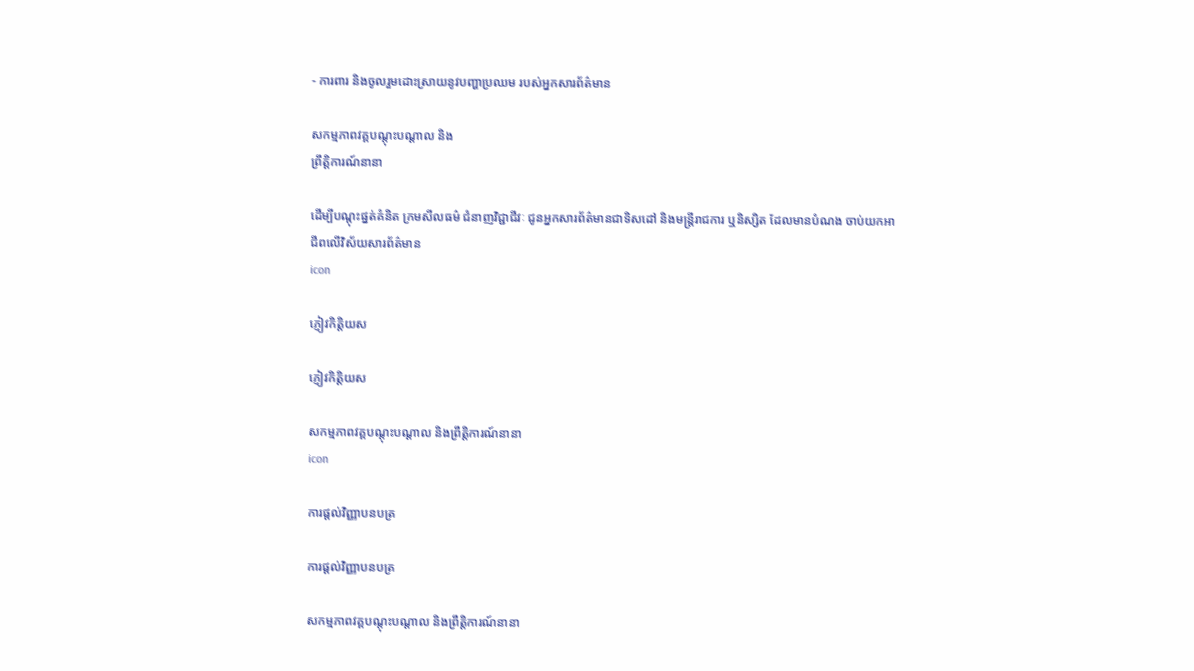- ការពារ និងចូលរួមដោះស្រាយនូវបញ្ហាប្រឈម របស់អ្នកសារព័ត៌មាន

សកម្មភាពវគ្គបណ្ដុះបណ្ដាល និង
ព្រឹត្តិការណ៍នានា

ដើម្បីបណ្តុះផ្នត់គំនិត ក្រមសីលធម៌ ជំនាញវិជ្ជាជីវៈ ជូនអ្នកសារព័ត៌មានជាទិសដៅ និងមន្ត្រីរាជការ ឬនិស្សិត ដែលមានបំណង ចាប់យកអាជីពលើវិស័យសារព័ត៌មាន
icon

ភ្ញៀវកិត្តិយស

ភ្ញៀវកិត្តិយស

សកម្មភាពវគ្គបណ្ដុះបណ្ដាល និងព្រឹត្តិការណ៍នានា
icon

ការផ្តល់វិញ្ញាបនបត្រ

ការផ្តល់វិញ្ញាបនបត្រ

សកម្មភាពវគ្គបណ្ដុះបណ្ដាល និងព្រឹត្តិការណ៍នានា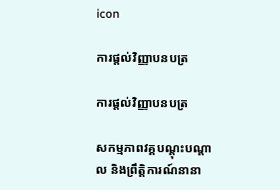icon

ការផ្តល់វិញ្ញាបនបត្រ

ការផ្តល់វិញ្ញាបនបត្រ

សកម្មភាពវគ្គបណ្ដុះបណ្ដាល និងព្រឹត្តិការណ៍នានា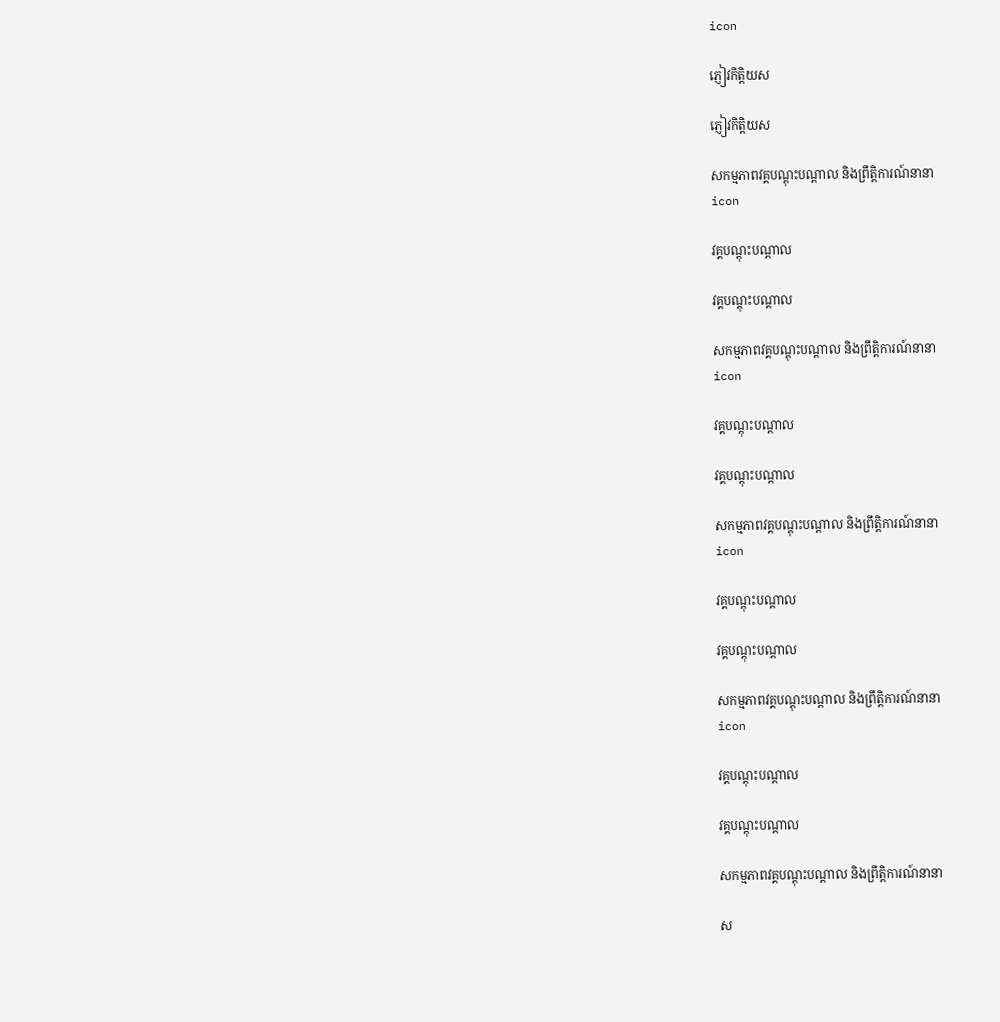icon

ភ្ញៀវកិត្តិយស

ភ្ញៀវកិត្តិយស

សកម្មភាពវគ្គបណ្ដុះបណ្ដាល និងព្រឹត្តិការណ៍នានា
icon

វគ្គបណ្តុះបណ្តាល

វគ្គបណ្តុះបណ្តាល

សកម្មភាពវគ្គបណ្ដុះបណ្ដាល និងព្រឹត្តិការណ៍នានា
icon

វគ្គបណ្តុះបណ្តាល

វគ្គបណ្តុះបណ្តាល

សកម្មភាពវគ្គបណ្ដុះបណ្ដាល និងព្រឹត្តិការណ៍នានា
icon

វគ្គបណ្តុះបណ្តាល

វគ្គបណ្តុះបណ្តាល

សកម្មភាពវគ្គបណ្ដុះបណ្ដាល និងព្រឹត្តិការណ៍នានា
icon

វគ្គបណ្តុះបណ្តាល

វគ្គបណ្តុះបណ្តាល

សកម្មភាពវគ្គបណ្ដុះបណ្ដាល និងព្រឹត្តិការណ៍នានា

ស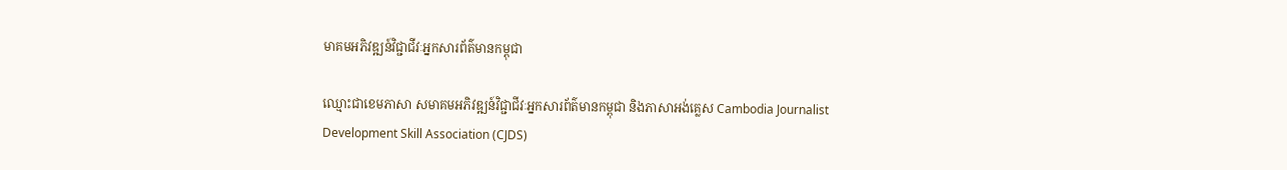មាគមអភិវឌ្ឍន៍វិជ្ជាជីវៈអ្នកសារព័ត៌មានកម្ពុជា

ឈ្មោះជាខេមភាសា សមាគមអភិវឌ្ឍន៍វិជ្ជាជីវៈអ្នកសារព័ត៌មានកម្ពុជា និងភាសាអង់គ្លេស Cambodia Journalist Development Skill Association (CJDS)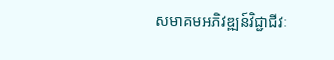សមាគមអភិវឌ្ឍន៍វិជ្ជាជីវៈ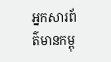អ្នកសារព័ត៌មានកម្ពុ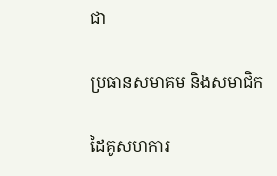ជា

ប្រធានសមាគម និងសមាជិក

ដៃគូសហការ